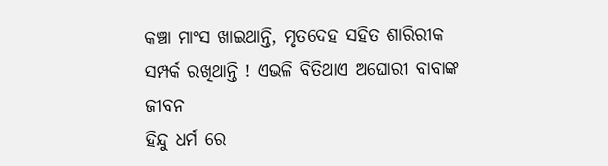କଞ୍ଚା ମାଂସ ଖାଇଥାନ୍ତି, ମୃତଦେହ ସହିତ ଶାରିରୀକ ସମ୍ପର୍କ ରଖିଥାନ୍ତି ! ଏଭଳି ବିତିଥାଏ ଅଘୋରୀ ବାବାଙ୍କ ଜୀବନ
ହିନ୍ଦୁ ଧର୍ମ ରେ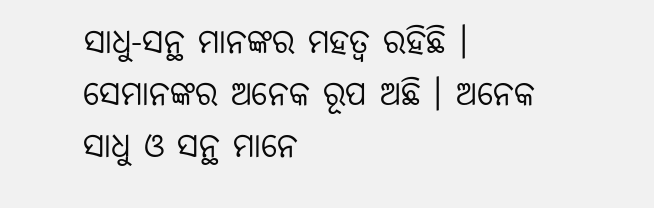ସାଧୁ-ସନ୍ଥ ମାନଙ୍କର ମହତ୍ୱ ରହିଛି । ସେମାନଙ୍କର ଅନେକ ରୂପ ଅଛି । ଅନେକ ସାଧୁ ଓ ସନ୍ଥ ମାନେ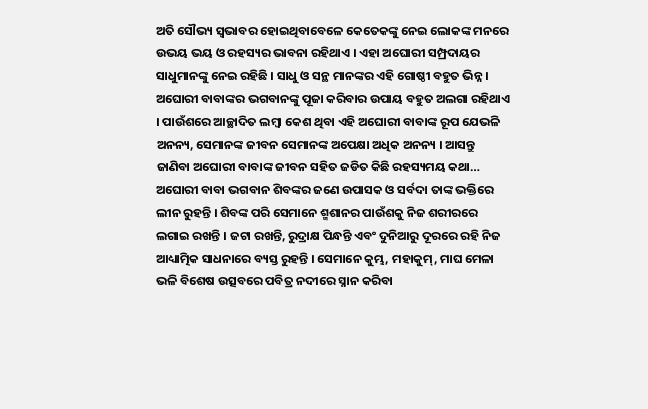ଅତି ସୌଭ୍ୟ ସ୍ୱଭାବର ହୋଇଥିବାବେଳେ କେତେକଙ୍କୁ ନେଇ ଲୋକଙ୍କ ମନରେ ଉଭୟ ଭୟ ଓ ରହସ୍ୟର ଭାବନା ରହିଥାଏ । ଏହା ଅଘୋରୀ ସମ୍ପ୍ରଦାୟର ସାଧୁମାନଙ୍କୁ ନେଇ ରହିଛି । ସାଧୁ ଓ ସନ୍ଥ ମାନଙ୍କର ଏହି ଗୋଷ୍ଠୀ ବହୁତ ଭିନ୍ନ । ଅଘୋରୀ ବାବାଙ୍କର ଭଗବାନଙ୍କୁ ପୂଜା କରିବାର ଉପାୟ ବହୁତ ଅଲଗା ରହିଥାଏ । ପାଉଁଶରେ ଆଚ୍ଛାଦିତ ଲମ୍ବା କେଶ ଥିବା ଏହି ଅଘୋରୀ ବାବାଙ୍କ ରୂପ ଯେଭଳି ଅନନ୍ୟ, ସେମାନଙ୍କ ଜୀବନ ସେମାନଙ୍କ ଅପେକ୍ଷା ଅଧିକ ଅନନ୍ୟ । ଆସନ୍ତୁ ଜାଣିବା ଅଘୋରୀ ବାବାଙ୍କ ଜୀବନ ସହିତ ଜଡିତ କିଛି ରହସ୍ୟମୟ କଥା…
ଅଘୋରୀ ବାବା ଭଗବାନ ଶିବଙ୍କର ଜଣେ ଉପାସକ ଓ ସର୍ବଦା ତାଙ୍କ ଭକ୍ତିରେ ଲୀନ ରୁହନ୍ତି । ଶିବଙ୍କ ପରି ସେମାନେ ଶ୍ମଶାନର ପାଉଁଶକୁ ନିଜ ଶରୀରରେ ଲଗାଇ ରଖନ୍ତି । ଜଟା ରଖନ୍ତି, ରୁଦ୍ରାକ୍ଷ ପିନ୍ଧନ୍ତି ଏବଂ ଦୁନିଆରୁ ଦୂରରେ ରହି ନିଜ ଆଧ୍ୟାତ୍ମିକ ସାଧନାରେ ବ୍ୟସ୍ତ ରୁହନ୍ତି । ସେମାନେ କୁମ୍ଭ, ମହାକୁମ୍, ମାଘ ମେଳା ଭଳି ବିଶେଷ ଉତ୍ସବରେ ପବିତ୍ର ନଦୀରେ ସ୍ନାନ କରିବା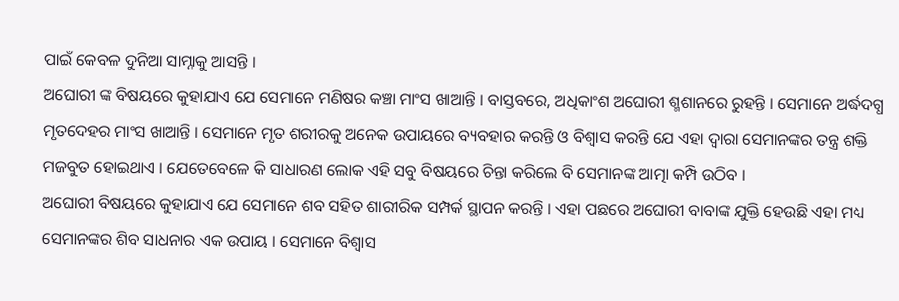ପାଇଁ କେବଳ ଦୁନିଆ ସାମ୍ନାକୁ ଆସନ୍ତି ।
ଅଘୋରୀ ଙ୍କ ବିଷୟରେ କୁହାଯାଏ ଯେ ସେମାନେ ମଣିଷର କଞ୍ଚା ମାଂସ ଖାଆନ୍ତି । ବାସ୍ତବରେ, ଅଧିକାଂଶ ଅଘୋରୀ ଶ୍ମଶାନରେ ରୁହନ୍ତି । ସେମାନେ ଅର୍ଦ୍ଧଦଗ୍ଧ ମୃତଦେହର ମାଂସ ଖାଆନ୍ତି । ସେମାନେ ମୃତ ଶରୀରକୁ ଅନେକ ଉପାୟରେ ବ୍ୟବହାର କରନ୍ତି ଓ ବିଶ୍ୱାସ କରନ୍ତି ଯେ ଏହା ଦ୍ୱାରା ସେମାନଙ୍କର ତନ୍ତ୍ର ଶକ୍ତି ମଜବୁତ ହୋଇଥାଏ । ଯେତେବେଳେ କି ସାଧାରଣ ଲୋକ ଏହି ସବୁ ବିଷୟରେ ଚିନ୍ତା କରିଲେ ବି ସେମାନଙ୍କ ଆତ୍ମା କମ୍ପି ଉଠିବ ।
ଅଘୋରୀ ବିଷୟରେ କୁହାଯାଏ ଯେ ସେମାନେ ଶବ ସହିତ ଶାରୀରିକ ସମ୍ପର୍କ ସ୍ଥାପନ କରନ୍ତି । ଏହା ପଛରେ ଅଘୋରୀ ବାବାଙ୍କ ଯୁକ୍ତି ହେଉଛି ଏହା ମଧ୍ୟ ସେମାନଙ୍କର ଶିବ ସାଧନାର ଏକ ଉପାୟ । ସେମାନେ ବିଶ୍ୱାସ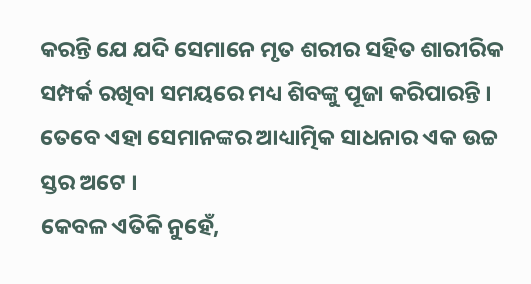କରନ୍ତି ଯେ ଯଦି ସେମାନେ ମୃତ ଶରୀର ସହିତ ଶାରୀରିକ ସମ୍ପର୍କ ରଖିବା ସମୟରେ ମଧ୍ୟ ଶିବଙ୍କୁ ପୂଜା କରିପାରନ୍ତି । ତେବେ ଏହା ସେମାନଙ୍କର ଆଧ୍ୟାତ୍ମିକ ସାଧନାର ଏକ ଉଚ୍ଚ ସ୍ତର ଅଟେ ।
କେବଳ ଏତିକି ନୁହେଁ,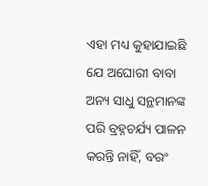ଏହା ମଧ୍ୟ କୁହାଯାଇଛି ଯେ ଅଘୋରୀ ବାବା ଅନ୍ୟ ସାଧୁ ସନ୍ଥମାନଙ୍କ ପରି ବ୍ରହ୍ନଚର୍ଯ୍ୟ ପାଳନ କରନ୍ତି ନାହିଁ, ବରଂ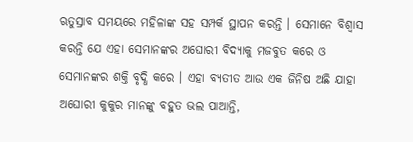ଋତୁସ୍ରାବ ସମୟରେ ମହିଳାଙ୍କ ସହ ସମ୍ପର୍କ ସ୍ଥାପନ କରନ୍ତି । ସେମାନେ ବିଶ୍ୱାସ କରନ୍ତି ଯେ ଏହା ସେମାନଙ୍କର ଅଘୋରୀ ବିଦ୍ୟାକୁ ମଜବୁତ କରେ ଓ ସେମାନଙ୍କର ଶକ୍ତି ବୃଦ୍ଧି କରେ । ଏହା ବ୍ୟତୀତ ଆଉ ଏକ ଜିନିଷ ଅଛି ଯାହା ଅଘୋରୀ କୁକୁର ମାନଙ୍କୁ ବହୁତ ଭଲ ପାଆନ୍ତି,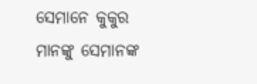ସେମାନେ କୁକୁର ମାନଙ୍କୁ ସେମାନଙ୍କ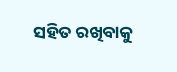ସହିତ ରଖିବାକୁ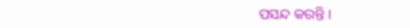ପସନ୍ଦ କରନ୍ତି ।